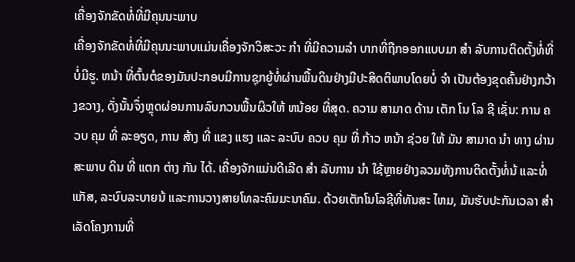ເຄື່ອງຈັກຂັດທໍ່ທີ່ມີຄຸນນະພາບ
ເຄື່ອງຈັກຂັດທໍ່ທີ່ມີຄຸນນະພາບແມ່ນເຄື່ອງຈັກວິສະວະ ກໍາ ທີ່ມີຄວາມລໍາ ບາກທີ່ຖືກອອກແບບມາ ສໍາ ລັບການຕິດຕັ້ງທໍ່ທີ່ບໍ່ມີຮູ. ຫນ້າ ທີ່ຕົ້ນຕໍຂອງມັນປະກອບມີການຊຸກຍູ້ທໍ່ຜ່ານພື້ນດິນຢ່າງມີປະສິດຕິພາບໂດຍບໍ່ ຈໍາ ເປັນຕ້ອງຂຸດຄົ້ນຢ່າງກວ້າງຂວາງ, ດັ່ງນັ້ນຈຶ່ງຫຼຸດຜ່ອນການລົບກວນພື້ນຜິວໃຫ້ ຫນ້ອຍ ທີ່ສຸດ. ຄວາມ ສາມາດ ດ້ານ ເຕັກ ໂນ ໂລ ຊີ ເຊັ່ນ: ການ ຄວບ ຄຸມ ທີ່ ລະອຽດ, ການ ສ້າງ ທີ່ ແຂງ ແຮງ ແລະ ລະບົບ ຄວບ ຄຸມ ທີ່ ກ້າວ ຫນ້າ ຊ່ວຍ ໃຫ້ ມັນ ສາມາດ ນໍາ ທາງ ຜ່ານ ສະພາບ ດິນ ທີ່ ແຕກ ຕ່າງ ກັນ ໄດ້. ເຄື່ອງຈັກແມ່ນດີເລີດ ສໍາ ລັບການ ນໍາ ໃຊ້ຫຼາຍຢ່າງລວມທັງການຕິດຕັ້ງທໍ່ນ້ ແລະທໍ່ແກັສ, ລະບົບລະບາຍນ້ ແລະການວາງສາຍໂທລະຄົມມະນາຄົມ. ດ້ວຍເຕັກໂນໂລຊີທີ່ທັນສະ ໄຫມ, ມັນຮັບປະກັນເວລາ ສໍາ ເລັດໂຄງການທີ່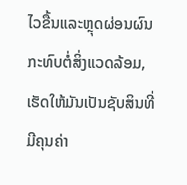ໄວຂື້ນແລະຫຼຸດຜ່ອນຜົນກະທົບຕໍ່ສິ່ງແວດລ້ອມ, ເຮັດໃຫ້ມັນເປັນຊັບສິນທີ່ມີຄຸນຄ່າ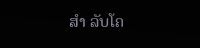ສໍາ ລັບໂຄ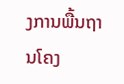ງການພື້ນຖານໂຄງ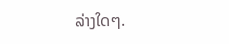ລ່າງໃດໆ.